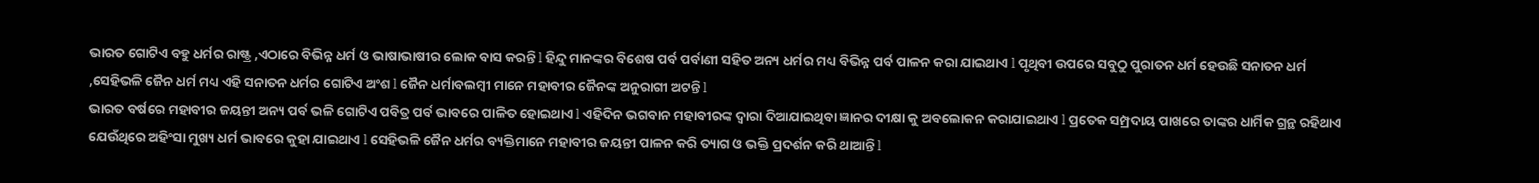ଭାରତ ଗୋଟିଏ ବହୁ ଧର୍ମର ରାଷ୍ଟ୍ର ,ଏଠାରେ ବିଭିନ୍ନ ଧର୍ମ ଓ ଭାଷାଭାଷୀର ଲୋକ ବାସ କରନ୍ତି l ହିନ୍ଦୁ ମାନଙ୍କର ବିଶେଷ ପର୍ବ ପର୍ବାଣୀ ସହିତ ଅନ୍ୟ ଧର୍ମର ମଧ୍ୟ ବିଭିନ୍ନ ପର୍ବ ପାଳନ କରା ଯାଇଥାଏ l ପୃଥିବୀ ଉପରେ ସବୁଠୁ ପୁରାତନ ଧର୍ମ ହେଉଛି ସନାତନ ଧର୍ମ ,ସେହିଭଳି ଜୈନ ଧର୍ମ ମଧ୍ୟ ଏହି ସନାତନ ଧର୍ମର ଗୋଟିଏ ଅଂଶ l ଜୈନ ଧର୍ମାବଲମ୍ବୀ ମାନେ ମହାବୀର ଜୈନଙ୍କ ଅନୁରାଗୀ ଅଟନ୍ତି l
ଭାରତ ବର୍ଷରେ ମହାବୀର ଜୟନ୍ତୀ ଅନ୍ୟ ପର୍ବ ଭଳି ଗୋଟିଏ ପବିତ୍ର ପର୍ବ ଭାବରେ ପାଳିତ ହୋଇଥାଏ l ଏହିଦିନ ଭଗବାନ ମହାବୀରଙ୍କ ଦ୍ୱାରା ଦିଆଯାଇଥିବା ଜ୍ଞାନର ଦୀକ୍ଷା କୁ ଅବଲୋକନ କରାଯାଇଥାଏ l ପ୍ରତେକ ସମ୍ପ୍ରଦାୟ ପାଖରେ ତାଙ୍କର ଧାର୍ମିକ ଗ୍ରନ୍ଥ ରହିଥାଏ ଯେଉଁଥିରେ ଅହିଂସା ମୁଖ୍ୟ ଧର୍ମ ଭାବରେ କୁହା ଯାଇଥାଏ l ସେହିଭଳି ଜୈନ ଧର୍ମର ବ୍ୟକ୍ତିମାନେ ମହାବୀର ଜୟନ୍ତୀ ପାଳନ କରି ତ୍ୟାଗ ଓ ଭକ୍ତି ପ୍ରଦର୍ଶନ କରି ଥାଆନ୍ତି l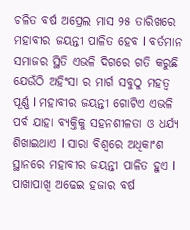ଚଳିତ ବର୍ଷ ଅପ୍ରେଲ ମାସ ୨୫ ତାରିଖରେ ମହାବୀର ଜୟନ୍ତୀ ପାଳିତ ହେବ l ବର୍ତମାନ ସମାଜର ସ୍ଥିତି ଏଭଳି ଦିଗରେ ଗତି କରୁଛି ଯେଉଁଠି ଅହିଂସା ର ମାର୍ଗ ସବୁଠୁ ମହତ୍ୱ ପୂର୍ଣ୍ଣ l ମହାବୀର ଜୟନ୍ତୀ ଗୋଟିଏ ଏଭଳି ପର୍ବ ଯାହା ବ୍ୟକ୍ତିକୁ ସହନଶୀଳତା ଓ ଧର୍ଯ୍ୟ ଶିଖାଇଥାଏ l ସାରା ବିଶ୍ୱରେ ଅଧିକାଂଶ ସ୍ଥାନରେ ମହାବୀର ଜୟନ୍ତୀ ପାଳିତ ହୁଏ l
ପାଖାପାଖି ଅଢେଇ ହଜାର ବର୍ଷ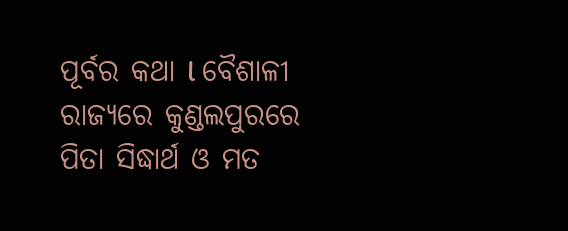ପୂର୍ବର କଥା l ବୈଶାଳୀ ରାଜ୍ୟରେ କୁଣ୍ଡଲପୁରରେ ପିତା ସିଦ୍ଧାର୍ଥ ଓ ମତ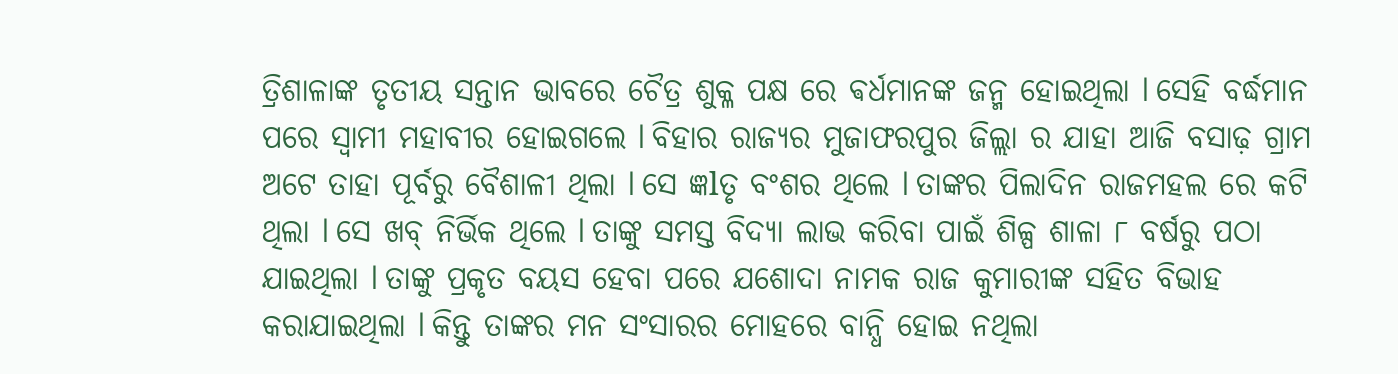ତ୍ରିଶାଳାଙ୍କ ତୃତୀୟ ସନ୍ତାନ ଭାବରେ ଚୈତ୍ର ଶୁକ୍ଳ ପକ୍ଷ ରେ ଵର୍ଧମାନଙ୍କ ଜନ୍ମ ହୋଇଥିଲା l ସେହି ବର୍ଦ୍ଧମାନ ପରେ ସ୍ୱାମୀ ମହାବୀର ହୋଇଗଲେ l ବିହାର ରାଜ୍ୟର ମୁଜାଫରପୁର ଜିଲ୍ଲା ର ଯାହା ଆଜି ବସାଢ଼ ଗ୍ରାମ ଅଟେ ତାହା ପୂର୍ବରୁ ବୈଶାଳୀ ଥିଲା l ସେ ଜ୍ଞlତୃ ବଂଶର ଥିଲେ l ତାଙ୍କର ପିଲାଦିନ ରାଜମହଲ ରେ କଟି ଥିଲା l ସେ ଖବ୍ ନିର୍ଭିକ ଥିଲେ l ତାଙ୍କୁ ସମସ୍ତ ବିଦ୍ୟା ଲାଭ କରିବା ପାଇଁ ଶିଳ୍ପ ଶାଳା ୮ ବର୍ଷରୁ ପଠା ଯାଇଥିଲା l ତାଙ୍କୁ ପ୍ରକୃତ ବୟସ ହେବା ପରେ ଯଶୋଦା ନାମକ ରାଜ କୁମାରୀଙ୍କ ସହିତ ବିଭାହ କରାଯାଇଥିଲା l କିନ୍ତୁ ତାଙ୍କର ମନ ସଂସାରର ମୋହରେ ବାନ୍ଧି ହୋଇ ନଥିଲା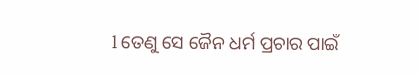l ତେଣୁ ସେ ଜୈନ ଧର୍ମ ପ୍ରଚାର ପାଇଁ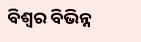ବିଶ୍ୱର ବିଭିନ୍ନ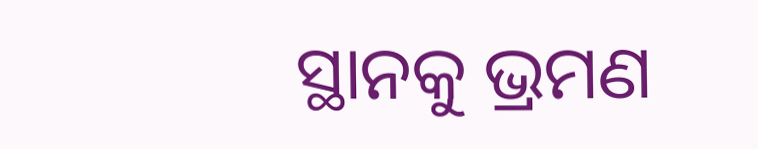ସ୍ଥାନକୁ ଭ୍ରମଣ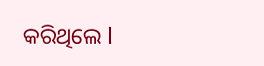କରିଥିଲେ l